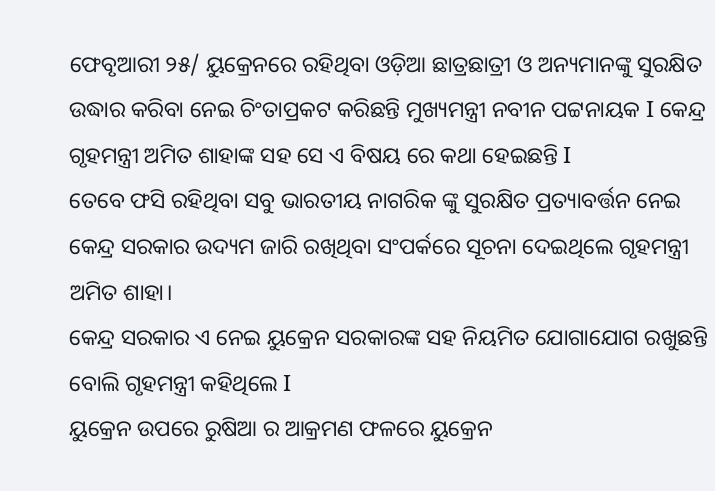ଫେବୃଆରୀ ୨୫/ ୟୁକ୍ରେନରେ ରହିଥିବା ଓଡ଼ିଆ ଛାତ୍ରଛାତ୍ରୀ ଓ ଅନ୍ୟମାନଙ୍କୁ ସୁରକ୍ଷିତ ଉଦ୍ଧାର କରିବା ନେଇ ଚିଂତାପ୍ରକଟ କରିଛନ୍ତି ମୁଖ୍ୟମନ୍ତ୍ରୀ ନବୀନ ପଟ୍ଟନାୟକ I କେନ୍ଦ୍ର ଗୃହମନ୍ତ୍ରୀ ଅମିତ ଶାହାଙ୍କ ସହ ସେ ଏ ବିଷୟ ରେ କଥା ହେଇଛନ୍ତି I
ତେବେ ଫସି ରହିଥିବା ସବୁ ଭାରତୀୟ ନାଗରିକ ଙ୍କୁ ସୁରକ୍ଷିତ ପ୍ରତ୍ୟାବର୍ତ୍ତନ ନେଇ କେନ୍ଦ୍ର ସରକାର ଉଦ୍ୟମ ଜାରି ରଖିଥିବା ସଂପର୍କରେ ସୂଚନା ଦେଇଥିଲେ ଗୃହମନ୍ତ୍ରୀ ଅମିତ ଶାହା।
କେନ୍ଦ୍ର ସରକାର ଏ ନେଇ ୟୁକ୍ରେନ ସରକାରଙ୍କ ସହ ନିୟମିତ ଯୋଗାଯୋଗ ରଖୁଛନ୍ତି ବୋଲି ଗୃହମନ୍ତ୍ରୀ କହିଥିଲେ I
ୟୁକ୍ରେନ ଉପରେ ରୁଷିଆ ର ଆକ୍ରମଣ ଫଳରେ ୟୁକ୍ରେନ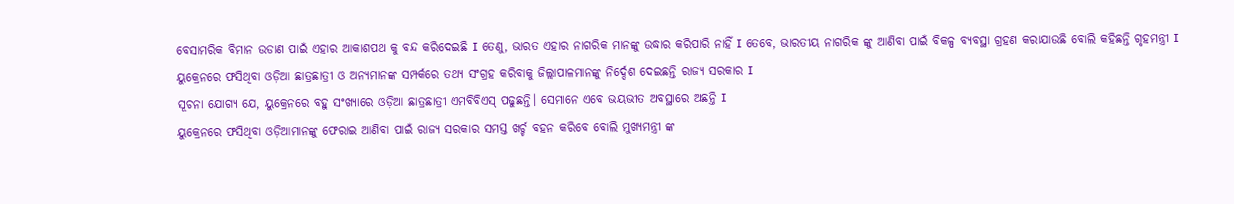ବେସାମରିକ ବିମାନ ଉଡାଣ ପାଇଁ ଏହାର ଆକାଶପଥ କୁ ବନ୍ଦ କରିଦେଇଛି I ତେଣୁ, ଭାରତ ଏହାର ନାଗରିକ ମାନଙ୍କୁ ଉଦ୍ଧାର କରିପାରି ନାହିଁ I ତେବେ, ଭାରତୀୟ ନାଗରିକ ଙ୍କୁ ଆଣିବା ପାଇଁ ବିକଳ୍ପ ବ୍ୟବସ୍ଥା ଗ୍ରହଣ କରାଯାଉଛି ବୋଲି କହିଛନ୍ତି ଗୃହମନ୍ତ୍ରୀ I
ୟୁକ୍ରେନରେ ଫସିଥିବା ଓଡ଼ିଆ ଛାତ୍ରଛାତ୍ରୀ ଓ ଅନ୍ୟମାନଙ୍କ ସମ୍ପର୍କରେ ତଥ୍ୟ ସଂଗ୍ରହ କରିବାକୁ ଜିଲ୍ଲାପାଳମାନଙ୍କୁ ନିର୍ଦ୍ଦେଶ ଦେଇଛନ୍ତି ରାଜ୍ୟ ସରକାର I
ସୂଚନା ଯୋଗ୍ୟ ଯେ, ୟୁକ୍ରେନରେ ବହୁ ସଂଖ୍ୟାରେ ଓଡ଼ିଆ ଛାତ୍ରଛାତ୍ରୀ ଏମବିବିଏସ୍ ପଢୁଛନ୍ତି। ସେମାନେ ଏବେ ଭୟଭୀତ ଅବସ୍ଥାରେ ଅଛନ୍ତି I
ୟୁକ୍ରେନରେ ଫସିଥିବା ଓଡ଼ିଆମାନଙ୍କୁ ଫେରାଇ ଆଣିବା ପାଇଁ ରାଜ୍ୟ ସରକାର ସମସ୍ତ ଖର୍ଚ୍ଚ ବହନ କରିବେ ବୋଲି ମୁଖ୍ୟମନ୍ତ୍ରୀ ଙ୍କ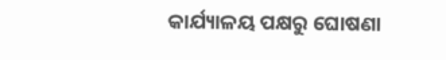କାର୍ଯ୍ୟାଳୟ ପକ୍ଷରୁ ଘୋଷଣା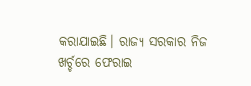କରାଯାଇଛି। ରାଜ୍ୟ ସରକାର ନିଜ ଖର୍ଚ୍ଚରେ ଫେରାଇ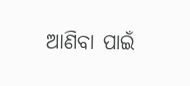ଆଣିବା ପାଇଁ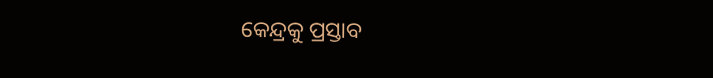କେନ୍ଦ୍ରକୁ ପ୍ରସ୍ତାବ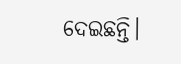ଦେଇଛନ୍ତି।